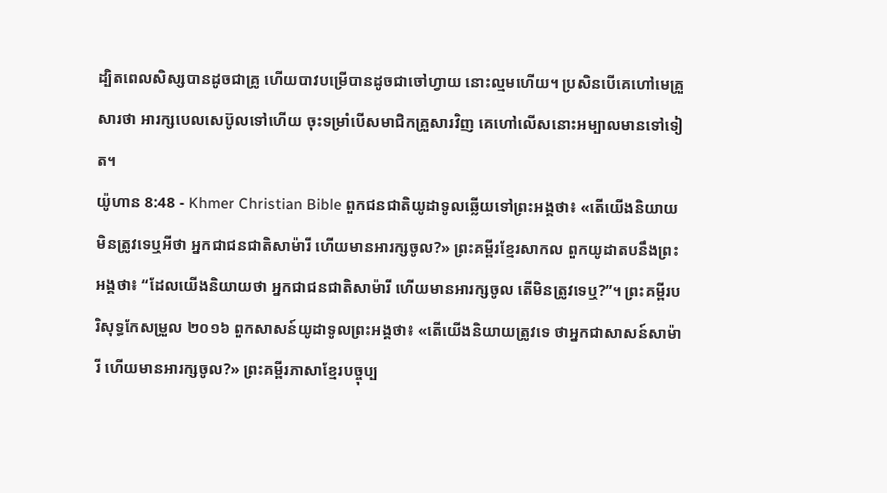ដ្បិតពេលសិស្សបានដូចជាគ្រូ ហើយបាវបម្រើបានដូចជាចៅហ្វាយ នោះល្មមហើយ។ ប្រសិនបើគេហៅមេគ្រួសារថា អារក្សបេលសេប៊ូលទៅហើយ ចុះទម្រាំបើសមាជិកគ្រួសារវិញ គេហៅលើសនោះអម្បាលមានទៅទៀត។
យ៉ូហាន 8:48 - Khmer Christian Bible ពួកជនជាតិយូដាទូលឆ្លើយទៅព្រះអង្គថា៖ «តើយើងនិយាយមិនត្រូវទេឬអីថា អ្នកជាជនជាតិសាម៉ារី ហើយមានអារក្សចូល?» ព្រះគម្ពីរខ្មែរសាកល ពួកយូដាតបនឹងព្រះអង្គថា៖ “ដែលយើងនិយាយថា អ្នកជាជនជាតិសាម៉ារី ហើយមានអារក្សចូល តើមិនត្រូវទេឬ?”។ ព្រះគម្ពីរបរិសុទ្ធកែសម្រួល ២០១៦ ពួកសាសន៍យូដាទូលព្រះអង្គថា៖ «តើយើងនិយាយត្រូវទេ ថាអ្នកជាសាសន៍សាម៉ារី ហើយមានអារក្សចូល?» ព្រះគម្ពីរភាសាខ្មែរបច្ចុប្ប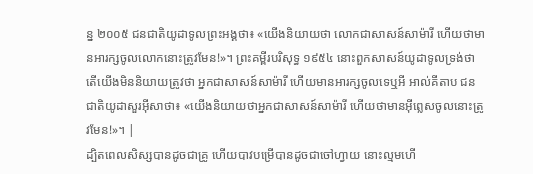ន្ន ២០០៥ ជនជាតិយូដាទូលព្រះអង្គថា៖ «យើងនិយាយថា លោកជាសាសន៍សាម៉ារី ហើយថាមានអារក្សចូលលោកនោះត្រូវមែន!»។ ព្រះគម្ពីរបរិសុទ្ធ ១៩៥៤ នោះពួកសាសន៍យូដាទូលទ្រង់ថា តើយើងមិននិយាយត្រូវថា អ្នកជាសាសន៍សាម៉ារី ហើយមានអារក្សចូលទេឬអី អាល់គីតាប ជនជាតិយូដាសួរអ៊ីសាថា៖ «យើងនិយាយថាអ្នកជាសាសន៍សាម៉ារី ហើយថាមានអ៊ីព្លេសចូលនោះត្រូវមែន!»។ |
ដ្បិតពេលសិស្សបានដូចជាគ្រូ ហើយបាវបម្រើបានដូចជាចៅហ្វាយ នោះល្មមហើ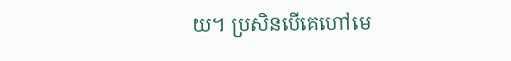យ។ ប្រសិនបើគេហៅមេ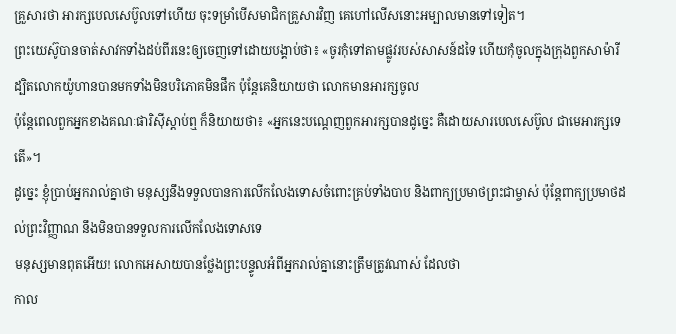គ្រួសារថា អារក្សបេលសេប៊ូលទៅហើយ ចុះទម្រាំបើសមាជិកគ្រួសារវិញ គេហៅលើសនោះអម្បាលមានទៅទៀត។
ព្រះយេស៊ូបានចាត់សាវកទាំងដប់ពីរនេះឲ្យចេញទៅដោយបង្គាប់ថា៖ «ចូរកុំទៅតាមផ្លូវរបស់សាសន៍ដទៃ ហើយកុំចូលក្នុងក្រុងពួកសាម៉ារី
ដ្បិតលោកយ៉ូហានបានមកទាំងមិនបរិភោគមិនផឹក ប៉ុន្ដែគេនិយាយថា លោកមានអារក្សចូល
ប៉ុន្ដែពេលពួកអ្នកខាងគណៈផារិស៊ីស្ដាប់ឮ ក៏និយាយថា៖ «អ្នកនេះបណ្ដេញពួកអារក្សបានដូច្នេះ គឺដោយសារបេលសេប៊ូល ជាមេអារក្សទេតើ»។
ដូច្នេះ ខ្ញុំប្រាប់អ្នករាល់គ្នាថា មនុស្សនឹងទទួលបានការលើកលែងទោសចំពោះគ្រប់ទាំងបាប និងពាក្យប្រមាថព្រះជាម្ចាស់ ប៉ុន្ដែពាក្យប្រមាថដល់ព្រះវិញ្ញាណ នឹងមិនបានទទួលការលើកលែងទោសទេ
មនុស្សមានពុតអើយ! លោកអេសាយបានថ្លែងព្រះបន្ទូលអំពីអ្នករាល់គ្នានោះត្រឹមត្រូវណាស់ ដែលថា
កាល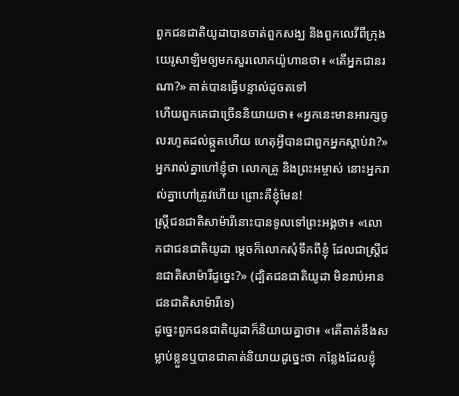ពួកជនជាតិយូដាបានចាត់ពួកសង្ឃ និងពួកលេវីពីក្រុងយេរូសាឡិមឲ្យមកសួរលោកយ៉ូហានថា៖ «តើអ្នកជានរណា?» គាត់បានធ្វើបន្ទាល់ដូចតទៅ
ហើយពួកគេជាច្រើននិយាយថា៖ «អ្នកនេះមានអារក្សចូលរហូតដល់ឆ្កួតហើយ ហេតុអ្វីបានជាពួកអ្នកស្តាប់វា?»
អ្នករាល់គ្នាហៅខ្ញុំថា លោកគ្រូ និងព្រះអម្ចាស់ នោះអ្នករាល់គ្នាហៅត្រូវហើយ ព្រោះគឺខ្ញុំមែន!
ស្ត្រីជនជាតិសាម៉ារីនោះបានទូលទៅព្រះអង្គថា៖ «លោកជាជនជាតិយូដា ម្តេចក៏លោកសុំទឹកពីខ្ញុំ ដែលជាស្ត្រីជនជាតិសាម៉ារីដូច្នេះ?» (ដ្បិតជនជាតិយូដា មិនរាប់អានជនជាតិសាម៉ារីទេ)
ដូច្នេះពួកជនជាតិយូដាក៏និយាយគ្នាថា៖ «តើគាត់នឹងសម្លាប់ខ្លួនឬបានជាគាត់និយាយដូច្នេះថា កន្លែងដែលខ្ញុំ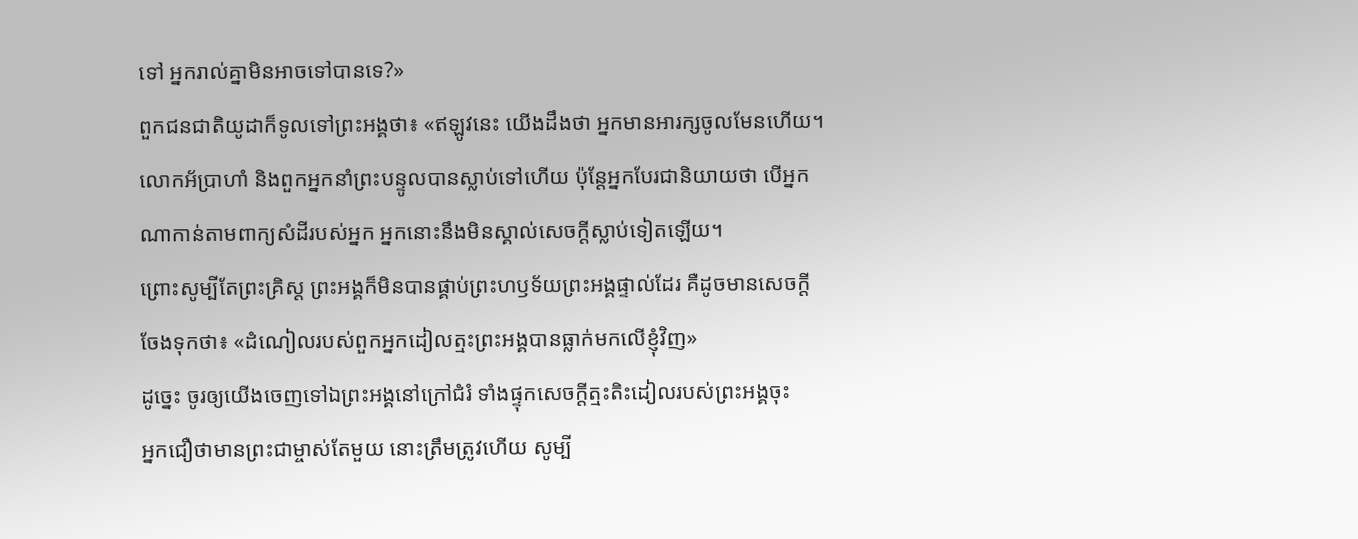ទៅ អ្នករាល់គ្នាមិនអាចទៅបានទេ?»
ពួកជនជាតិយូដាក៏ទូលទៅព្រះអង្គថា៖ «ឥឡូវនេះ យើងដឹងថា អ្នកមានអារក្សចូលមែនហើយ។ លោកអ័ប្រាហាំ និងពួកអ្នកនាំព្រះបន្ទូលបានស្លាប់ទៅហើយ ប៉ុន្ដែអ្នកបែរជានិយាយថា បើអ្នកណាកាន់តាមពាក្យសំដីរបស់អ្នក អ្នកនោះនឹងមិនស្គាល់សេចក្ដីស្លាប់ទៀតឡើយ។
ព្រោះសូម្បីតែព្រះគ្រិស្ដ ព្រះអង្គក៏មិនបានផ្គាប់ព្រះហឫទ័យព្រះអង្គផ្ទាល់ដែរ គឺដូចមានសេចក្ដីចែងទុកថា៖ «ដំណៀលរបស់ពួកអ្នកដៀលត្មះព្រះអង្គបានធ្លាក់មកលើខ្ញុំវិញ»
ដូច្នេះ ចូរឲ្យយើងចេញទៅឯព្រះអង្គនៅក្រៅជំរំ ទាំងផ្ទុកសេចក្ដីត្មះតិះដៀលរបស់ព្រះអង្គចុះ
អ្នកជឿថាមានព្រះជាម្ចាស់តែមួយ នោះត្រឹមត្រូវហើយ សូម្បី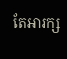តែអារក្ស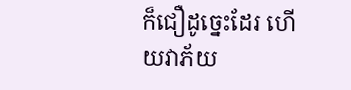ក៏ជឿដូច្នេះដែរ ហើយវាភ័យ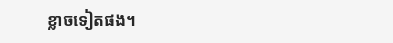ខ្លាចទៀតផង។